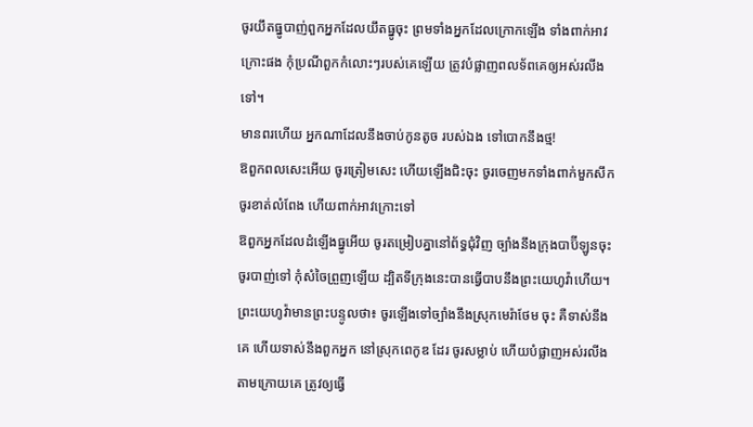ចូរយឹតធ្នូបាញ់ពួកអ្នកដែលយឹតធ្នូចុះ ព្រមទាំងអ្នកដែលក្រោកឡើង ទាំងពាក់អាវក្រោះផង កុំប្រណីពួកកំលោះៗរបស់គេឡើយ ត្រូវបំផ្លាញពលទ័ពគេឲ្យអស់រលីងទៅ។
មានពរហើយ អ្នកណាដែលនឹងចាប់កូនតូច របស់ឯង ទៅបោកនឹងថ្ម!
ឱពួកពលសេះអើយ ចូរត្រៀមសេះ ហើយឡើងជិះចុះ ចូរចេញមកទាំងពាក់មួកសឹក ចូរខាត់លំពែង ហើយពាក់អាវក្រោះទៅ
ឱពួកអ្នកដែលដំឡើងធ្នូអើយ ចូរតម្រៀបគ្នានៅព័ទ្ធជុំវិញ ច្បាំងនឹងក្រុងបាប៊ីឡូនចុះ ចូរបាញ់ទៅ កុំសំចៃព្រួញឡើយ ដ្បិតទីក្រុងនេះបានធ្វើបាបនឹងព្រះយេហូវ៉ាហើយ។
ព្រះយេហូវ៉ាមានព្រះបន្ទូលថា៖ ចូរឡើងទៅច្បាំងនឹងស្រុកមេរ៉ាថែម ចុះ គឺទាស់នឹងគេ ហើយទាស់នឹងពួកអ្នក នៅស្រុកពេកូឌ ដែរ ចូរសម្លាប់ ហើយបំផ្លាញអស់រលីងតាមក្រោយគេ ត្រូវឲ្យធ្វើ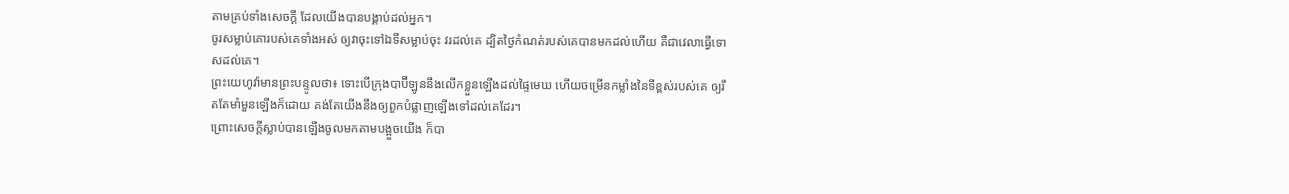តាមគ្រប់ទាំងសេចក្ដី ដែលយើងបានបង្គាប់ដល់អ្នក។
ចូរសម្លាប់គោរបស់គេទាំងអស់ ឲ្យវាចុះទៅឯទីសម្លាប់ចុះ វរដល់គេ ដ្បិតថ្ងៃកំណត់របស់គេបានមកដល់ហើយ គឺជាវេលាធ្វើទោសដល់គេ។
ព្រះយេហូវ៉ាមានព្រះបន្ទូលថា៖ ទោះបើក្រុងបាប៊ីឡូននឹងលើកខ្លួនឡើងដល់ផ្ទៃមេឃ ហើយចម្រើនកម្លាំងនៃទីខ្ពស់របស់គេ ឲ្យរឹតតែមាំមួនឡើងក៏ដោយ គង់តែយើងនឹងឲ្យពួកបំផ្លាញឡើងទៅដល់គេដែរ។
ព្រោះសេចក្ដីស្លាប់បានឡើងចូលមកតាមបង្អួចយើង ក៏បា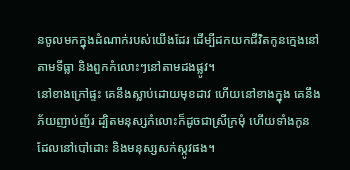នចូលមកក្នុងដំណាក់របស់យើងដែរ ដើម្បីដកយកជីវិតកូនក្មេងនៅតាមទីធ្លា និងពួកកំលោះៗនៅតាមដងផ្លូវ។
នៅខាងក្រៅផ្ទះ គេនឹងស្លាប់ដោយមុខដាវ ហើយនៅខាងក្នុង គេនឹងភ័យញាប់ញ័រ ដ្បិតមនុស្សកំលោះក៏ដូចជាស្រីក្រមុំ ហើយទាំងកូនដែលនៅបៅដោះ និងមនុស្សសក់ស្កូវផង។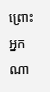ព្រោះអ្នកណា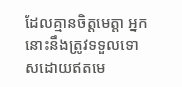ដែលគ្មានចិត្តមេត្តា អ្នកនោះនឹងត្រូវទទួលទោសដោយឥតមេ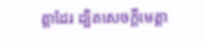ត្តាដែរ ដ្បិតសេចក្តីមេត្តា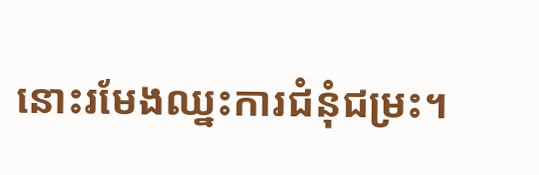នោះរមែងឈ្នះការជំនុំជម្រះ។